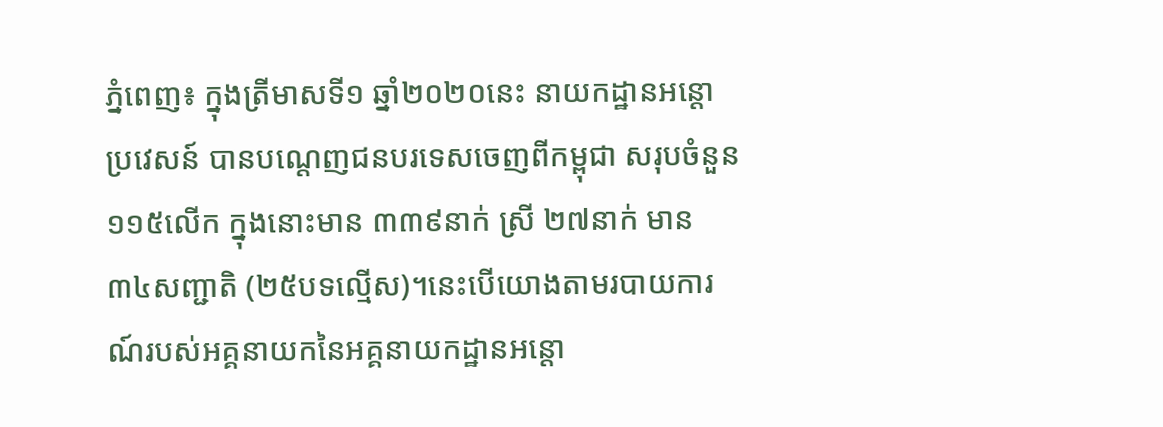ភ្នំពេញ៖ ក្នុងត្រីមាសទី១ ឆ្នាំ២០២០នេះ នាយកដ្ឋានអន្តោប្រវេសន៍ បានបណ្តេញជនបរទេសចេញពីកម្ពុជា សរុបចំនួន ១១៥លើក ក្នុងនោះមាន ៣៣៩នាក់ ស្រី ២៧នាក់ មាន ៣៤សញ្ជាតិ (២៥បទល្មើស)។នេះបើយោងតាមរបាយការណ៍របស់អគ្គនាយកនៃអគ្គនាយកដ្ឋានអន្តោ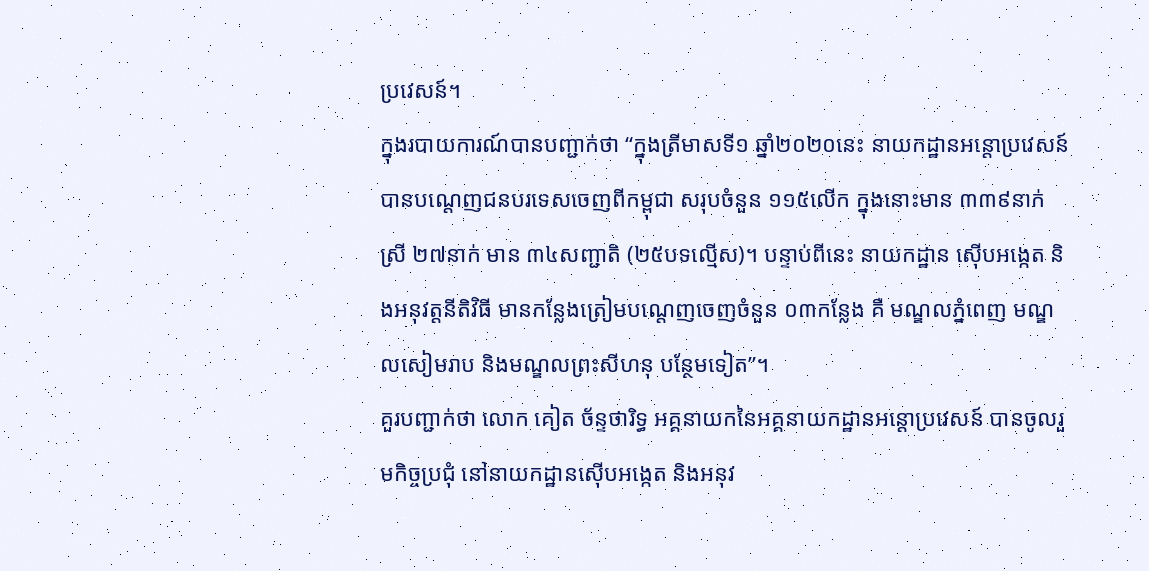ប្រវេសន៍។
ក្នុងរបាយការណ៍បានបញ្ជាក់ថា “ក្នុងត្រីមាសទី១ ឆ្នាំ២០២០នេះ នាយកដ្ឋានអន្តោប្រវេសន៍ បានបណ្តេញជនបរទេសចេញពីកម្ពុជា សរុបចំនួន ១១៥លើក ក្នុងនោះមាន ៣៣៩នាក់ ស្រី ២៧នាក់ មាន ៣៤សញ្ជាតិ (២៥បទល្មើស)។ បន្ទាប់ពីនេះ នាយកដ្ឋាន ស៊ើបអង្កេត និងអនុវត្តនីតិវិធី មានកន្លែងត្រៀមបណ្តេញចេញចំនួន ០៣កន្លែង គឺ មណ្ឌលភ្នំពេញ មណ្ឌលសៀមរាប និងមណ្ឌលព្រះសីហនុ បន្ថែមទៀត”។
គួរបញ្ជាក់ថា លោក គៀត ច័ន្ទថារិទ្ធ អគ្គនាយកនៃអគ្គនាយកដ្ឋានអន្តោប្រវេសន៍ បានចូលរួមកិច្ចប្រជុំ នៅនាយកដ្ឋានស៊ើបអង្កេត និងអនុវ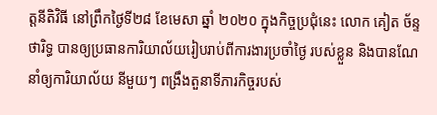ត្តនីតិវិធី នៅព្រឹកថ្ងៃទី២៨ ខែមេសា ឆ្នាំ ២០២០ ក្នុងកិច្ចប្រជុំនេះ លោក គៀត ច័ន្ទថារិទ្ធ បានឲ្យប្រធានការិយាល័យរៀបរាប់ពីការងារប្រចាំថ្ងៃ របស់ខ្លួន និងបានណែនាំឲ្យការិយាល័យ នីមួយៗ ពង្រឹងតួនាទីភារកិច្ចរបស់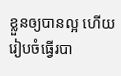ខ្លួនឲ្យបានល្អ ហើយរៀបចំធ្វើរបា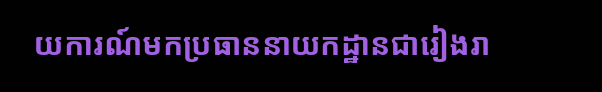យការណ៍មកប្រធាននាយកដ្ឋានជារៀងរា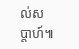ល់សប្តាហ៍៕